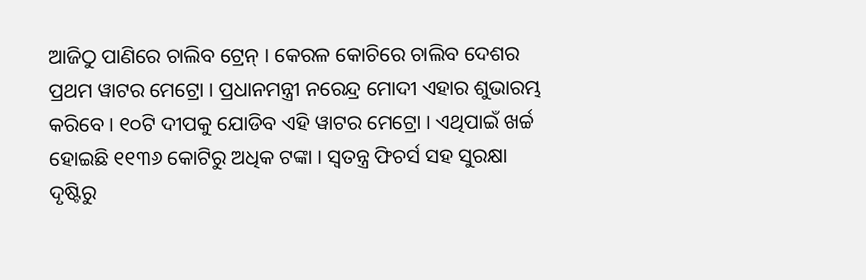ଆଜିଠୁ ପାଣିରେ ଚାଲିବ ଟ୍ରେନ୍ । କେରଳ କୋଚିରେ ଚାଲିବ ଦେଶର ପ୍ରଥମ ୱାଟର ମେଟ୍ରୋ । ପ୍ରଧାନମନ୍ତ୍ରୀ ନରେନ୍ଦ୍ର ମୋଦୀ ଏହାର ଶୁଭାରମ୍ଭ କରିବେ । ୧୦ଟି ଦୀପକୁ ଯୋଡିବ ଏହି ୱାଟର ମେଟ୍ରୋ । ଏଥିପାଇଁ ଖର୍ଚ୍ଚ ହୋଇଛି ୧୧୩୬ କୋଟିରୁ ଅଧିକ ଟଙ୍କା । ସ୍ୱତନ୍ତ୍ର ଫିଚର୍ସ ସହ ସୁରକ୍ଷା ଦୃଷ୍ଟିରୁ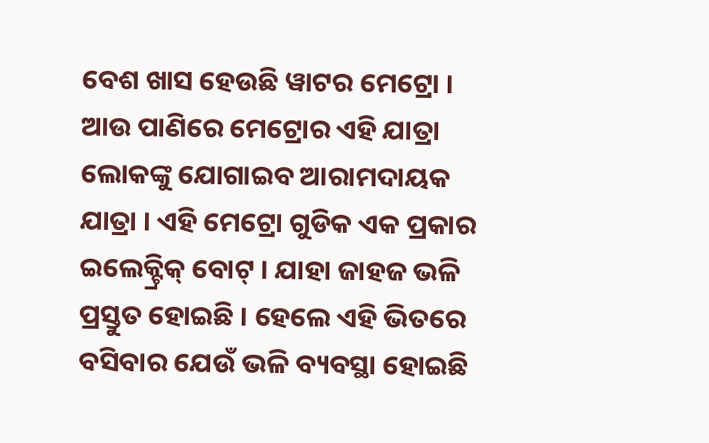ବେଶ ଖାସ ହେଉଛି ୱାଟର ମେଟ୍ରୋ । ଆଉ ପାଣିରେ ମେଟ୍ରୋର ଏହି ଯାତ୍ରା ଲୋକଙ୍କୁ ଯୋଗାଇବ ଆରାମଦାୟକ ଯାତ୍ରା । ଏହି ମେଟ୍ରୋ ଗୁଡିକ ଏକ ପ୍ରକାର ଇଲେକ୍ଟ୍ରିକ୍ ବୋଟ୍ । ଯାହା ଜାହଜ ଭଳି ପ୍ରସ୍ତୁତ ହୋଇଛି । ହେଲେ ଏହି ଭିତରେ ବସିବାର ଯେଉଁ ଭଳି ବ୍ୟବସ୍ଥା ହୋଇଛି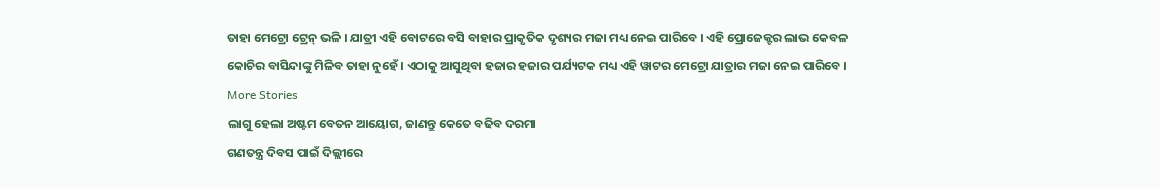ତାହା ମେଟ୍ରୋ ଟ୍ରେନ୍ ଭଳି । ଯାତ୍ରୀ ଏହି ବୋଟରେ ବସି ବାହାର ପ୍ରାକୃତିକ ଦୃଶ୍ୟର ମଜା ମଧ୍ୟ ନେଇ ପାରିବେ । ଏହି ପ୍ରୋଜେକ୍ଟର ଲାଭ କେବଳ କୋଚିର ବାସିନ୍ଦାଙ୍କୁ ମିଳିବ ତାହା ନୁହେଁ । ଏଠାକୁ ଆସୁଥିବା ହଜାର ହଜାର ପର୍ଯ୍ୟଟକ ମଧ୍ୟ ଏହି ୱାଟର ମେଟ୍ରୋ ଯାତ୍ରାର ମଜା ନେଇ ପାରିବେ ।
More Stories
ଲାଗୁ ହେଲା ଅଷ୍ଟମ ବେତନ ଆୟୋଗ, ଜାଣନ୍ତୁ କେତେ ବଢିବ ଦରମା
ଗଣତନ୍ତ୍ର ଦିବସ ପାଇଁ ଦିଲ୍ଲୀରେ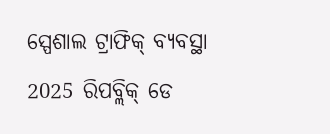ସ୍ପେଶାଲ ଟ୍ରାଫିକ୍ ବ୍ୟବସ୍ଥା
2025 ରିପବ୍ଲିକ୍ ଡେ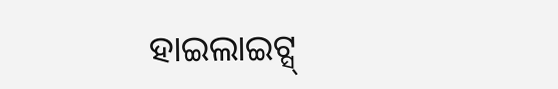ହାଇଲାଇଟ୍ସ୍